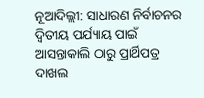ନୂଆଦିଲ୍ଲୀ: ସାଧାରଣ ନିର୍ବାଚନର ଦ୍ୱିତୀୟ ପର୍ଯ୍ୟାୟ ପାଇଁ ଆସନ୍ତାକାଲି ଠାରୁ ପ୍ରାର୍ଥିପତ୍ର ଦାଖଲ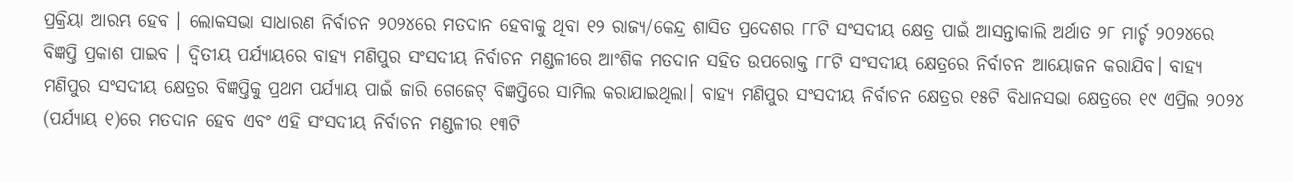ପ୍ରକ୍ରିୟା ଆରମ୍ଭ ହେବ । ଲୋକସଭା ସାଧାରଣ ନିର୍ବାଚନ ୨୦୨୪ରେ ମତଦାନ ହେବାକୁ ଥିବା ୧୨ ରାଜ୍ୟ/କେନ୍ଦ୍ର ଶାସିତ ପ୍ରଦେଶର ୮୮ଟି ସଂସଦୀୟ କ୍ଷେତ୍ର ପାଇଁ ଆସନ୍ତାକାଲି ଅର୍ଥାତ ୨୮ ମାର୍ଚ୍ଚ ୨୦୨୪ରେ ବିଜ୍ଞପ୍ତି ପ୍ରକାଶ ପାଇବ । ଦ୍ୱିତୀୟ ପର୍ଯ୍ୟାୟରେ ବାହ୍ୟ ମଣିପୁର ସଂସଦୀୟ ନିର୍ବାଚନ ମଣ୍ଡଳୀରେ ଆଂଶିକ ମତଦାନ ସହିତ ଉପରୋକ୍ତ ୮୮ଟି ସଂସଦୀୟ କ୍ଷେତ୍ରରେ ନିର୍ବାଚନ ଆୟୋଜନ କରାଯିବ। ବାହ୍ୟ ମଣିପୁର ସଂସଦୀୟ କ୍ଷେତ୍ରର ବିଜ୍ଞପ୍ତିକୁ ପ୍ରଥମ ପର୍ଯ୍ୟାୟ ପାଇଁ ଜାରି ଗେଜେଟ୍ ବିଜ୍ଞପ୍ତିରେ ସାମିଲ କରାଯାଇଥିଲା। ବାହ୍ୟ ମଣିପୁର ସଂସଦୀୟ ନିର୍ବାଚନ କ୍ଷେତ୍ରର ୧୫ଟି ବିଧାନସଭା କ୍ଷେତ୍ରରେ ୧୯ ଏପ୍ରିଲ ୨୦୨୪ (ପର୍ଯ୍ୟାୟ ୧)ରେ ମତଦାନ ହେବ ଏବଂ ଏହି ସଂସଦୀୟ ନିର୍ବାଚନ ମଣ୍ଡଳୀର ୧୩ଟି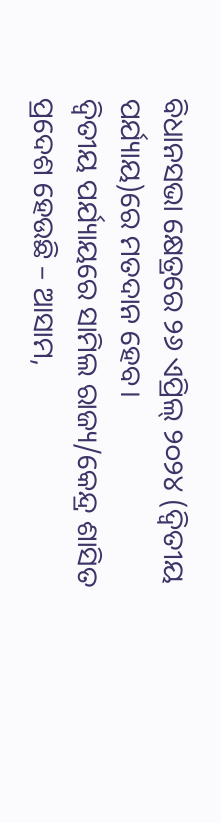ବିଧାନସଭା କ୍ଷେତ୍ରରେ ୨୬ ଏପ୍ରିଲ୍ ୨୦୨୪ (ଦ୍ୱିତୀୟ ପର୍ଯ୍ୟାୟ)ରେ ମତଦାନ ହେବ।
ଦ୍ୱିତୀୟ ପର୍ଯ୍ୟାୟରେ ସାମିଲ ରାଜ୍ୟ/କେନ୍ଦ୍ର ଶାସିତ ପ୍ରଦେଶ ହେଉଛି – ଆସାମ,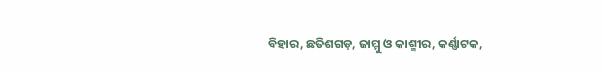ବିହାର, ଛତିଶଗଡ଼, ଜାମ୍ମୁ ଓ କାଶ୍ମୀର, କର୍ଣ୍ଣାଟକ,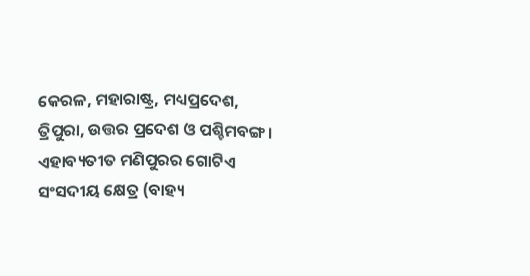କେରଳ, ମହାରାଷ୍ଟ୍ର, ମଧ୍ୟପ୍ରଦେଶ, ତ୍ରିପୁରା, ଉତ୍ତର ପ୍ରଦେଶ ଓ ପଶ୍ଚିମବଙ୍ଗ। ଏହାବ୍ୟତୀତ ମଣିପୁରର ଗୋଟିଏ ସଂସଦୀୟ କ୍ଷେତ୍ର (ବାହ୍ୟ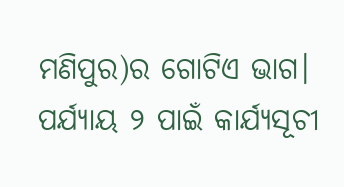ମଣିପୁର)ର ଗୋଟିଏ ଭାଗ।
ପର୍ଯ୍ୟାୟ ୨ ପାଇଁ କାର୍ଯ୍ୟସୂଚୀ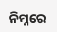ନିମ୍ନରେ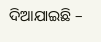ଦିଆଯାଇଛି –